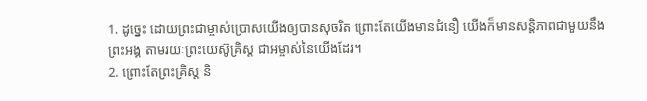1. ដូច្នេះ ដោយព្រះជាម្ចាស់ប្រោសយើងឲ្យបានសុចរិត ព្រោះតែយើងមានជំនឿ យើងក៏មានសន្តិភាពជាមួយនឹងព្រះអង្គ តាមរយៈព្រះយេស៊ូគ្រិស្ដ ជាអម្ចាស់នៃយើងដែរ។
2. ព្រោះតែព្រះគ្រិស្ដ និ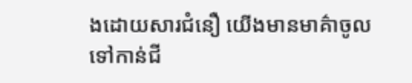ងដោយសារជំនឿ យើងមានមាគ៌ាចូលទៅកាន់ជី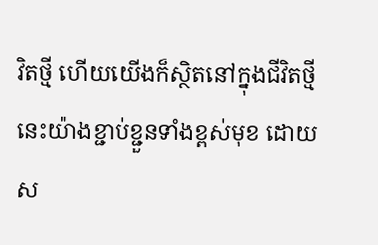វិតថ្មី ហើយយើងក៏ស្ថិតនៅក្នុងជីវិតថ្មីនេះយ៉ាងខ្ជាប់ខ្ជួនទាំងខ្ពស់មុខ ដោយស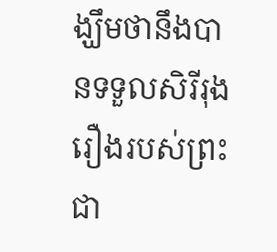ង្ឃឹមថានឹងបានទទួលសិរីរុងរឿងរបស់ព្រះជា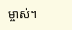ម្ចាស់។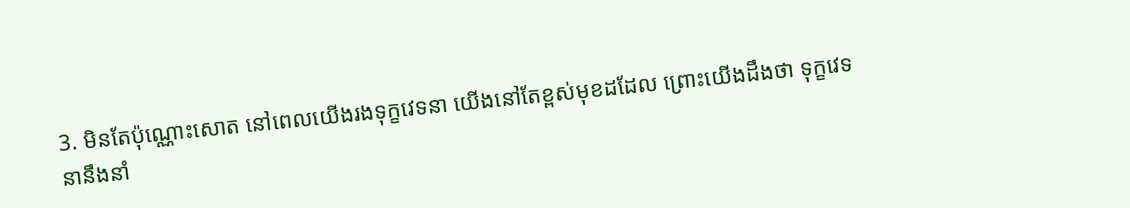3. មិនតែប៉ុណ្ណោះសោត នៅពេលយើងរងទុក្ខវេទនា យើងនៅតែខ្ពស់មុខដដែល ព្រោះយើងដឹងថា ទុក្ខវេទនានឹងនាំ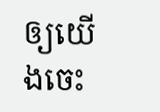ឲ្យយើងចេះ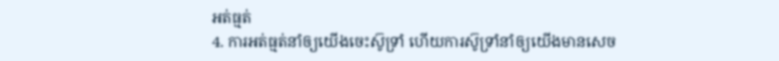អត់ធ្មត់
4. ការអត់ធ្មត់នាំឲ្យយើងចេះស៊ូទ្រាំ ហើយការស៊ូទ្រាំនាំឲ្យយើងមានសេច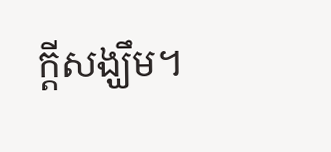ក្ដីសង្ឃឹម។